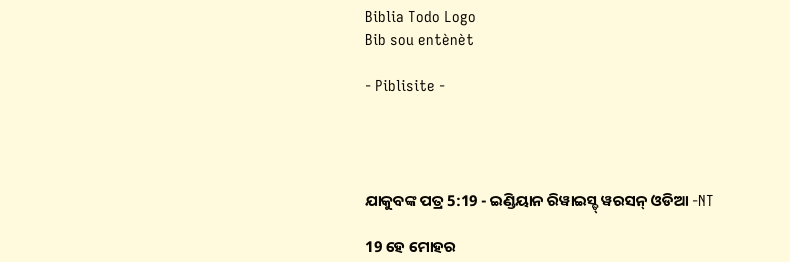Biblia Todo Logo
Bib sou entènèt

- Piblisite -




ଯାକୁବଙ୍କ ପତ୍ର 5:19 - ଇଣ୍ଡିୟାନ ରିୱାଇସ୍ଡ୍ ୱରସନ୍ ଓଡିଆ -NT

19 ହେ ମୋହର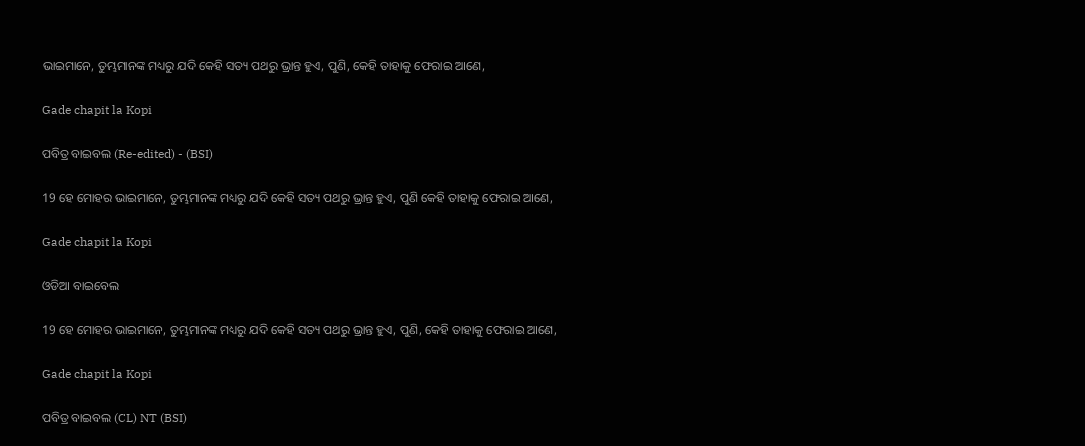ଭାଇମାନେ, ତୁମ୍ଭମାନଙ୍କ ମଧ୍ୟରୁ ଯଦି କେହି ସତ୍ୟ ପଥରୁ ଭ୍ରାନ୍ତ ହୁଏ, ପୁଣି, କେହି ତାହାକୁ ଫେରାଇ ଆଣେ,

Gade chapit la Kopi

ପବିତ୍ର ବାଇବଲ (Re-edited) - (BSI)

19 ହେ ମୋହର ଭାଇମାନେ, ତୁମ୍ଭମାନଙ୍କ ମଧ୍ୟରୁ ଯଦି କେହି ସତ୍ୟ ପଥରୁ ଭ୍ରାନ୍ତ ହୁଏ, ପୁଣି କେହି ତାହାକୁ ଫେରାଇ ଆଣେ,

Gade chapit la Kopi

ଓଡିଆ ବାଇବେଲ

19 ହେ ମୋହର ଭାଇମାନେ, ତୁମ୍ଭମାନଙ୍କ ମଧ୍ୟରୁ ଯଦି କେହି ସତ୍ୟ ପଥରୁ ଭ୍ରାନ୍ତ ହୁଏ, ପୁଣି, କେହି ତାହାକୁ ଫେରାଇ ଆଣେ,

Gade chapit la Kopi

ପବିତ୍ର ବାଇବଲ (CL) NT (BSI)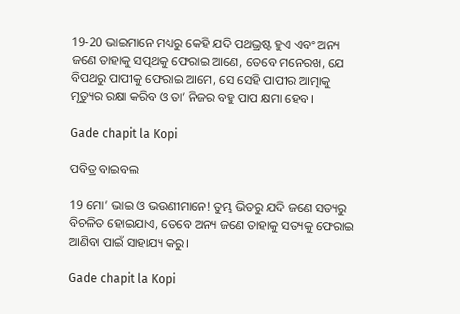19-20 ଭାଇମାନେ ମଧ୍ୟରୁ କେହି ଯଦି ପଥଭ୍ରଷ୍ଟ ହୁଏ ଏବଂ ଅନ୍ୟ ଜଣେ ତାହାକୁ ସତ୍ପଥକୁ ଫେରାଇ ଆଣେ, ତେବେ ମନେରଖ, ଯେ ବିପଥରୁ ପାପୀକୁ ଫେରାଇ ଆମେ, ସେ ସେହି ପାପୀର ଆତ୍ମାକୁ ମୃତ୍ୟୁର ରକ୍ଷା କରିବ ଓ ତା’ ନିଜର ବହୁ ପାପ କ୍ଷମା ହେବ।

Gade chapit la Kopi

ପବିତ୍ର ବାଇବଲ

19 ମୋ’ ଭାଇ ଓ ଭଉଣୀମାନେ! ତୁମ୍ଭ ଭିତରୁ ଯଦି ଜଣେ ସତ୍ୟରୁ ବିଚଳିତ ହୋଇଯାଏ, ତେବେ ଅନ୍ୟ ଜଣେ ତାହାକୁ ସତ୍ୟକୁ ଫେରାଇ ଆଣିବା ପାଇଁ ସାହାଯ୍ୟ କରୁ।

Gade chapit la Kopi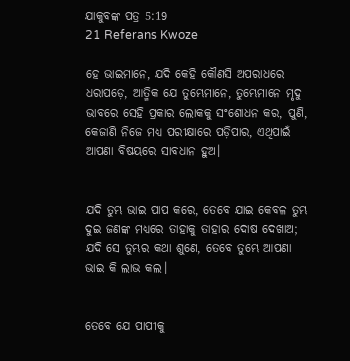ଯାକୁବଙ୍କ ପତ୍ର 5:19
21 Referans Kwoze

ହେ ଭାଇମାନେ, ଯଦି କେହି କୌଣସି ଅପରାଧରେ ଧରାପଡ଼େ, ଆତ୍ମିକ ଯେ ତୁମ୍ଭେମାନେ, ତୁମ୍ଭେମାନେ ମୃଦୁ ଭାବରେ ସେହି ପ୍ରକାର ଲୋକକୁ ସଂଶୋଧନ କର, ପୁଣି, କେଜାଣି ନିଜେ ମଧ୍ୟ ପରୀକ୍ଷାରେ ପଡ଼ିପାର, ଏଥିପାଇଁ ଆପଣା ବିଷୟରେ ସାବଧାନ ହୁଅ।


ଯଦି ତୁମ୍ଭ ଭାଇ ପାପ କରେ, ତେବେ ଯାଇ କେବଳ ତୁମ୍ଭ ଦୁଇ ଜଣଙ୍କ ମଧ୍ୟରେ ତାହାକୁ ତାହାର ଦୋଷ ଦେଖାଅ; ଯଦି ସେ ତୁମ୍ଭର କଥା ଶୁଣେ, ତେବେ ତୁମ୍ଭେ ଆପଣା ଭାଇ କି ଲାଭ କଲ।


ତେବେ ଯେ ପାପୀକୁ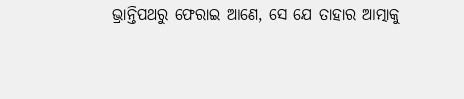ଭ୍ରାନ୍ତିପଥରୁ ଫେରାଇ ଆଣେ, ସେ ଯେ ତାହାର ଆତ୍ମାକୁ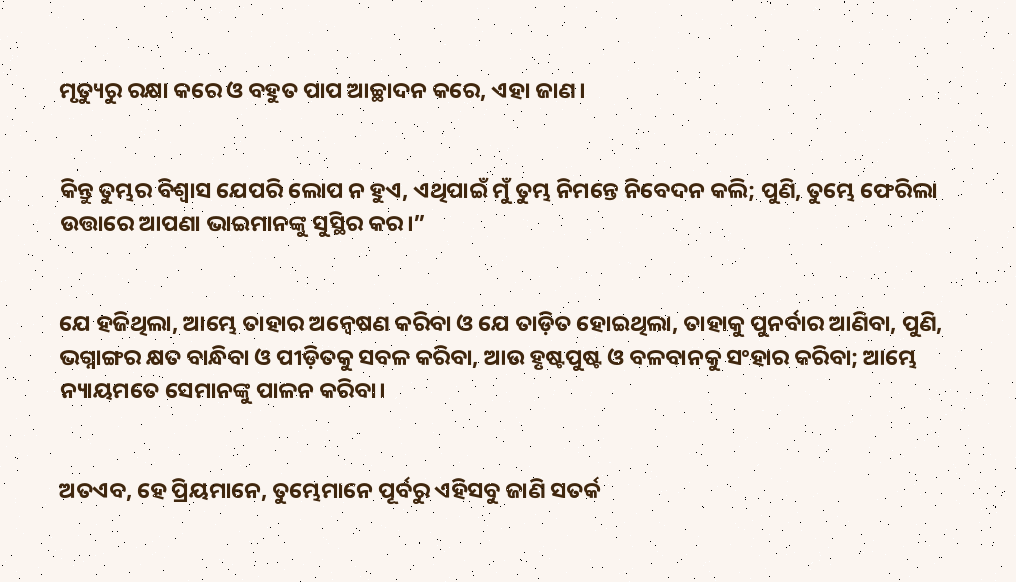ମୃତ୍ୟୁରୁ ରକ୍ଷା କରେ ଓ ବହୁତ ପାପ ଆଚ୍ଛାଦନ କରେ, ଏହା ଜାଣ।


କିନ୍ତୁ ତୁମ୍ଭର ବିଶ୍ୱାସ ଯେପରି ଲୋପ ନ ହୁଏ, ଏଥିପାଇଁ ମୁଁ ତୁମ୍ଭ ନିମନ୍ତେ ନିବେଦନ କଲି; ପୁଣି, ତୁମ୍ଭେ ଫେରିଲା ଉତ୍ତାରେ ଆପଣା ଭାଇମାନଙ୍କୁ ସୁସ୍ଥିର କର।”


ଯେ ହଜିଥିଲା, ଆମ୍ଭେ ତାହାର ଅନ୍ଵେଷଣ କରିବା ଓ ଯେ ତାଡ଼ିତ ହୋଇଥିଲା, ତାହାକୁ ପୁନର୍ବାର ଆଣିବା, ପୁଣି, ଭଗ୍ନାଙ୍ଗର କ୍ଷତ ବାନ୍ଧିବା ଓ ପୀଡ଼ିତକୁ ସବଳ କରିବା, ଆଉ ହୃଷ୍ଟପୁଷ୍ଟ ଓ ବଳବାନକୁ ସଂହାର କରିବା; ଆମ୍ଭେ ନ୍ୟାୟମତେ ସେମାନଙ୍କୁ ପାଳନ କରିବା।


ଅତଏବ, ହେ ପ୍ରିୟମାନେ, ତୁମ୍ଭେମାନେ ପୂର୍ବରୁ ଏହିସବୁ ଜାଣି ସତର୍କ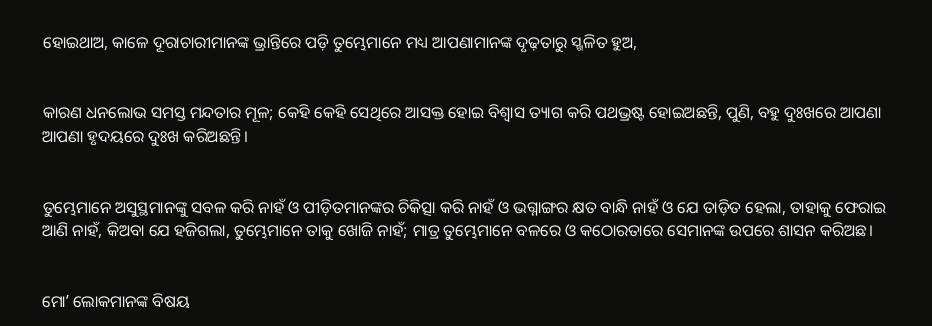ହୋଇଥାଅ, କାଳେ ଦୂରାଚାରୀମାନଙ୍କ ଭ୍ରାନ୍ତିରେ ପଡ଼ି ତୁମ୍ଭେମାନେ ମଧ୍ୟ ଆପଣାମାନଙ୍କ ଦୃଢ଼ତାରୁ ସ୍ଖଳିତ ହୁଅ,


କାରଣ ଧନଲୋଭ ସମସ୍ତ ମନ୍ଦତାର ମୂଳ; କେହି କେହି ସେଥିରେ ଆସକ୍ତ ହୋଇ ବିଶ୍ୱାସ ତ୍ୟାଗ କରି ପଥଭ୍ରଷ୍ଟ ହୋଇଅଛନ୍ତି, ପୁଣି, ବହୁ ଦୁଃଖରେ ଆପଣା ଆପଣା ହୃଦୟରେ ଦୁଃଖ କରିଅଛନ୍ତି।


ତୁମ୍ଭେମାନେ ଅସୁସ୍ଥମାନଙ୍କୁ ସବଳ କରି ନାହଁ ଓ ପୀଡ଼ିତମାନଙ୍କର ଚିକିତ୍ସା କରି ନାହଁ ଓ ଭଗ୍ନାଙ୍ଗର କ୍ଷତ ବାନ୍ଧି ନାହଁ ଓ ଯେ ତାଡ଼ିତ ହେଲା, ତାହାକୁ ଫେରାଇ ଆଣି ନାହଁ, କିଅବା ଯେ ହଜିଗଲା, ତୁମ୍ଭେମାନେ ତାକୁ ଖୋଜି ନାହଁ; ମାତ୍ର ତୁମ୍ଭେମାନେ ବଳରେ ଓ କଠୋରତାରେ ସେମାନଙ୍କ ଉପରେ ଶାସନ କରିଅଛ।


ମୋʼ ଲୋକମାନଙ୍କ ବିଷୟ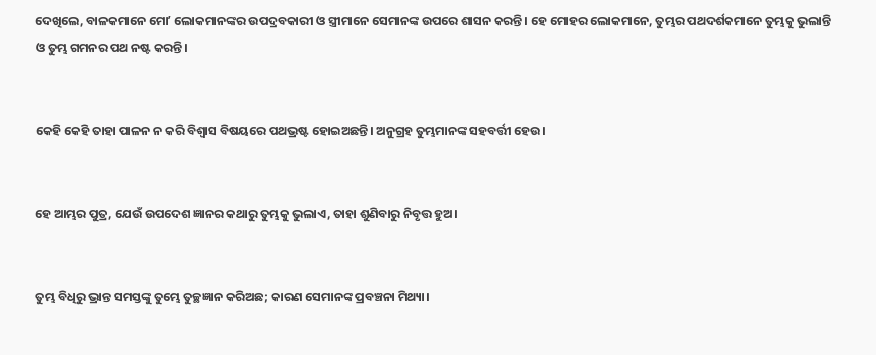ଦେଖିଲେ, ବାଳକମାନେ ମୋʼ ଲୋକମାନଙ୍କର ଉପଦ୍ରବକାରୀ ଓ ସ୍ତ୍ରୀମାନେ ସେମାନଙ୍କ ଉପରେ ଶାସନ କରନ୍ତି। ହେ ମୋହର ଲୋକମାନେ, ତୁମ୍ଭର ପଥଦର୍ଶକମାନେ ତୁମ୍ଭକୁ ଭୁଲାନ୍ତି ଓ ତୁମ୍ଭ ଗମନର ପଥ ନଷ୍ଟ କରନ୍ତି।


କେହି କେହି ତାହା ପାଳନ ନ କରି ବିଶ୍ୱାସ ବିଷୟରେ ପଥଭ୍ରଷ୍ଟ ହୋଇଅଛନ୍ତି। ଅନୁଗ୍ରହ ତୁମ୍ଭମାନଙ୍କ ସହବର୍ତ୍ତୀ ହେଉ।


ହେ ଆମ୍ଭର ପୁତ୍ର, ଯେଉଁ ଉପଦେଶ ଜ୍ଞାନର କଥାରୁ ତୁମ୍ଭକୁ ଭୁଲାଏ, ତାହା ଶୁଣିବାରୁ ନିବୃତ୍ତ ହୁଅ।


ତୁମ୍ଭ ବିଧିରୁ ଭ୍ରାନ୍ତ ସମସ୍ତଙ୍କୁ ତୁମ୍ଭେ ତୁଚ୍ଛଜ୍ଞାନ କରିଅଛ; କାରଣ ସେମାନଙ୍କ ପ୍ରବଞ୍ଚନା ମିଥ୍ୟା।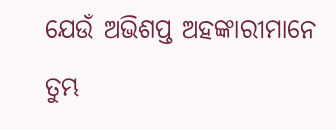ଯେଉଁ ଅଭିଶପ୍ତ ଅହଙ୍କାରୀମାନେ ତୁମ୍ଭ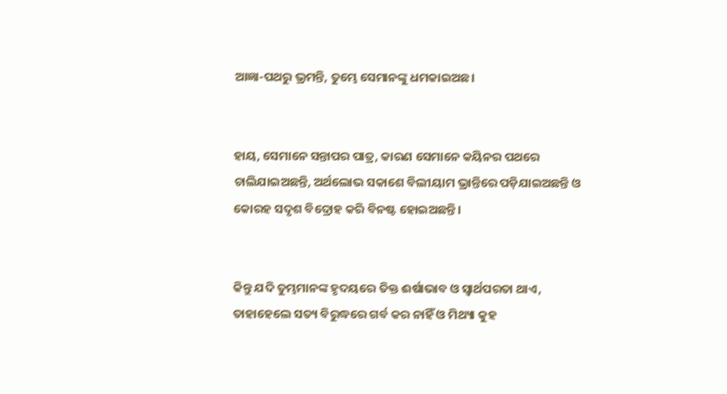ଆଜ୍ଞା-ପଥରୁ ଭ୍ରମନ୍ତି, ତୁମ୍ଭେ ସେମାନଙ୍କୁ ଧମକାଇଅଛ।


ହାୟ, ସେମାନେ ସନ୍ତାପର ପାତ୍ର, କାରଣ ସେମାନେ କୟିନର ପଥରେ ଚାଲିଯାଇଅଛନ୍ତି, ଅର୍ଥଲୋଭ ସକାଶେ ବିଲୀୟାମ ଭ୍ରାନ୍ତିରେ ପଡ଼ିଯାଇଅଛନ୍ତି ଓ କୋରହ ସଦୃଶ ବିଦ୍ରୋହ କରି ବିନଷ୍ଟ ହୋଇଅଛନ୍ତି।


କିନ୍ତୁ ଯଦି ତୁମ୍ଭମାନଙ୍କ ହୃଦୟରେ ତିକ୍ତ ଈର୍ଷାଭାବ ଓ ସ୍ୱାର୍ଥପରତା ଥାଏ, ତାହାହେଲେ ସତ୍ୟ ବିରୁଦ୍ଧରେ ଗର୍ବ କର ନାହିଁ ଓ ମିଥ୍ୟା କୁହ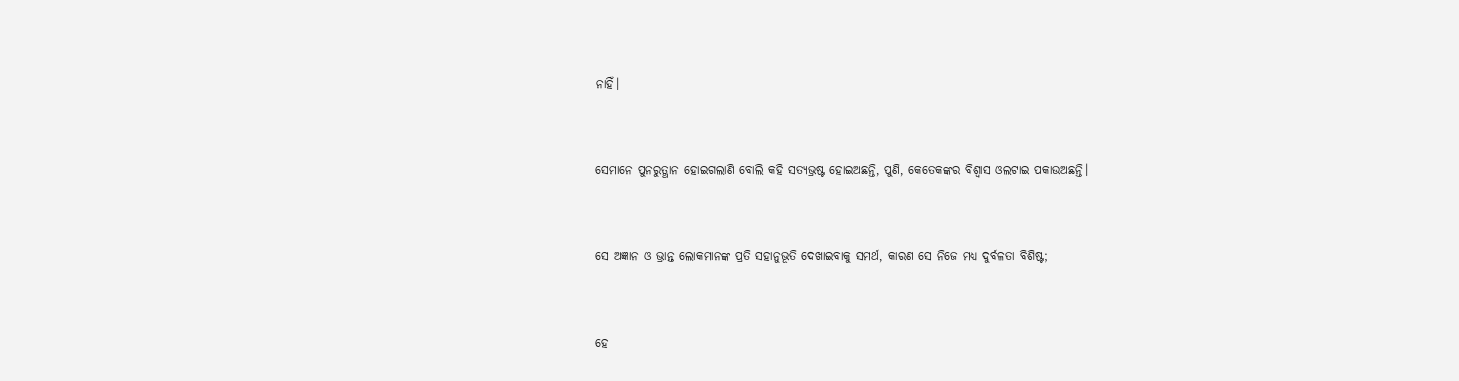ନାହିଁ।


ସେମାନେ ପୁନରୁତ୍ଥାନ ହୋଇଗଲାଣି ବୋଲି କହି ସତ୍ୟଭ୍ରଷ୍ଟ ହୋଇଅଛନ୍ତି, ପୁଣି, କେତେକଙ୍କର ବିଶ୍ୱାସ ଓଲଟାଇ ପକାଉଅଛନ୍ତି।


ସେ ଅଜ୍ଞାନ ଓ ଭ୍ରାନ୍ତ ଲୋକମାନଙ୍କ ପ୍ରତି ସହାନୁଭୂତି ଦେଖାଇବାକୁ ସମର୍ଥ, କାରଣ ସେ ନିଜେ ମଧ୍ୟ ଦୁର୍ବଳତା ବିଶିଷ୍ଟ;


ହେ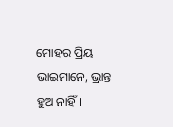ମୋହର ପ୍ରିୟ ଭାଇମାନେ, ଭ୍ରାନ୍ତ ହୁଅ ନାହିଁ।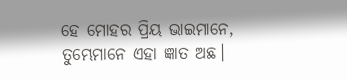ହେ ମୋହର ପ୍ରିୟ ଭାଇମାନେ, ତୁମ୍ଭେମାନେ ଏହା ଜ୍ଞାତ ଅଛ।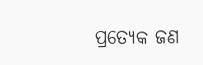ପ୍ରତ୍ୟେକ ଜଣ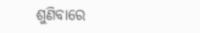ଶୁଣିବାରେ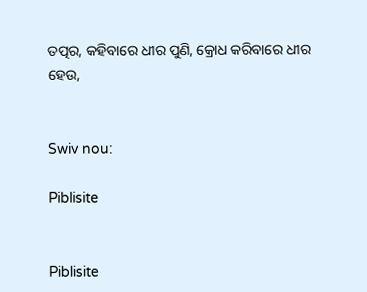ତତ୍ପର, କହିବାରେ ଧୀର ପୁଣି, କ୍ରୋଧ କରିବାରେ ଧୀର ହେଉ,


Swiv nou:

Piblisite


Piblisite